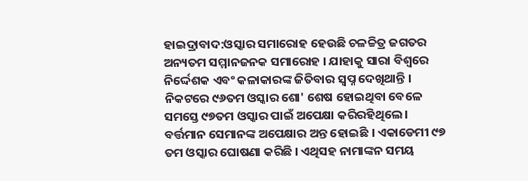ହାଇଦ୍ରାବାଦ:ଓସ୍କାର ସମାରୋହ ହେଉଛି ଚଳଚ୍ଚିତ୍ର ଜଗତର ଅନ୍ୟତମ ସମ୍ମାନଜନକ ସମାରୋହ । ଯାହାକୁ ସାରା ବିଶ୍ୱରେ ନିର୍ଦ୍ଦେଶକ ଏବଂ କଳାକାରଙ୍କ ଜିତିବାର ସ୍ୱପ୍ନ ଦେଖିଥାନ୍ତି । ନିକଟରେ ୯୬ତମ ଓସ୍କାର ଶୋ' ଶେଷ ହୋଇଥିବା ବେଳେ ସମସ୍ତେ ୯୭ତମ ଓସ୍କାର ପାଇଁ ଅପେକ୍ଷା କରିରହିଥିଲେ । ବର୍ତ୍ତମାନ ସେମାନଙ୍କ ଅପେକ୍ଷାର ଅନ୍ତ ହୋଇଛି । ଏକାଡେମୀ ୯୭ ତମ ଓସ୍କାର ଘୋଷଣା କରିଛି । ଏଥିସହ ନାମାଙ୍କନ ସମୟ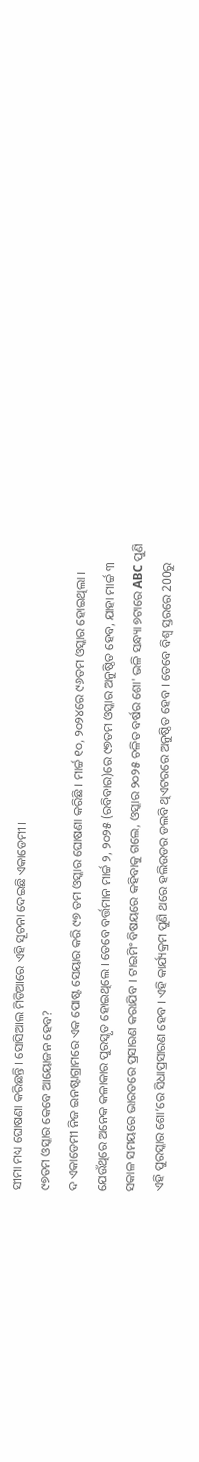ସୀମା ମଧ୍ୟ ଘୋଷଣା କରିଛନ୍ତି । ସୋସିଆଲ ମିଡିଆରେ ଏହି ସୂଚନା ଦେଇଛି ଏକାଡେମୀ ।
୯୭ତମ ଓସ୍କାର କେବେ ଆୟୋଜନ ହେବ?
ଦ ଏକାଡେମୀ ନିଜ ଇନଷ୍ଟାଗ୍ରାମରେ ଏକ ପୋଷ୍ଟ ସେୟାର କରି ୯୭ ତମ ଓସ୍କାର ଘୋଷଣା କରିଛି । ମାର୍ଚ୍ଚ ୧୦, ୨୦୨୪ରେ ୯୬ତମ ଓସ୍କାର ହୋଇଥିଲା । ଯେଉଁଥିରେ ଅନେକ କଳାକାର ପୁରସ୍କୃତ ହୋଇଥିଲେ । ତେବେ ବର୍ତ୍ତମାନ ମାର୍ଚ୍ଚ ୨, ୨୦୨୫ (ରବିବାର)ରେ ୯୭ତମ ଓସ୍କାର ଅନୁଷ୍ଠିତ ହେବ, ଯାହା ମାର୍ଚ୍ଚ ୩ ସକାଳ ସମୟରେ ଭାରତରେ ପ୍ରସାରଣ କରାଯିବ । ଟାଇମିଂ ବିଷୟରେ କହିବାକୁ ଗଲେ, ଓସ୍କାର ୨୦୨୫ ଚଳିତ ବର୍ଷର ଶୋ' ଭଳି ସନ୍ଧ୍ୟା ୭ଟାରେ ABC ପୁଣି ଏହି ପୁରସ୍କାର ଶୋ’ରେ ସିଧାପ୍ରସାରଣ ହେବ । ଏହି କାର୍ଯ୍ୟକ୍ରମ ପୁଣି ଥରେ ହଲିଉଡର ଡଲବି ଥିଏଟରରେ ଅନୁଷ୍ଠିତ ହେବ । ତେବେ ବିଶ୍ୱ ସ୍ତରରେ 200ରୁ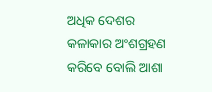ଅଧିକ ଦେଶର କଳାକାର ଅଂଶଗ୍ରହଣ କରିବେ ବୋଲି ଆଶା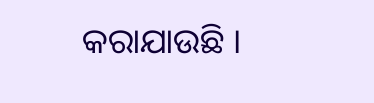କରାଯାଉଛି ।